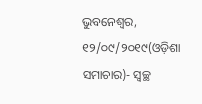ଭୁବନେଶ୍ୱର, ୧୨/୦୯/୨୦୧୯(ଓଡ଼ିଶା ସମାଚାର)- ସ୍ୱଚ୍ଛ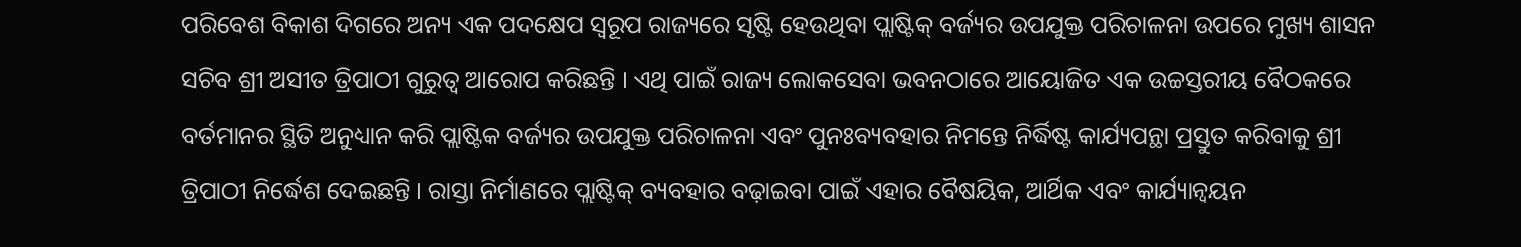ପରିବେଶ ବିକାଶ ଦିଗରେ ଅନ୍ୟ ଏକ ପଦକ୍ଷେପ ସ୍ୱରୂପ ରାଜ୍ୟରେ ସୃଷ୍ଟି ହେଉଥିବା ପ୍ଲାଷ୍ଟିକ୍ ବର୍ଜ୍ୟର ଉପଯୁକ୍ତ ପରିଚାଳନା ଉପରେ ମୁଖ୍ୟ ଶାସନ ସଚିବ ଶ୍ରୀ ଅସୀତ ତ୍ରିପାଠୀ ଗୁରୁତ୍ୱ ଆରୋପ କରିଛନ୍ତି । ଏଥି ପାଇଁ ରାଜ୍ୟ ଲୋକସେବା ଭବନଠାରେ ଆୟୋଜିତ ଏକ ଉଚ୍ଚସ୍ତରୀୟ ବୈଠକରେ ବର୍ତମାନର ସ୍ଥିତି ଅନୁଧ୍ୟାନ କରି ପ୍ଲାଷ୍ଟିକ ବର୍ଜ୍ୟର ଉପଯୁକ୍ତ ପରିଚାଳନା ଏବଂ ପୁନଃବ୍ୟବହାର ନିମନ୍ତେ ନିର୍ଦ୍ଧିଷ୍ଟ କାର୍ଯ୍ୟପନ୍ଥା ପ୍ରସ୍ତୁତ କରିବାକୁ ଶ୍ରୀ ତ୍ରିପାଠୀ ନିର୍ଦ୍ଧେଶ ଦେଇଛନ୍ତି । ରାସ୍ତା ନିର୍ମାଣରେ ପ୍ଲାଷ୍ଟିକ୍ ବ୍ୟବହାର ବଢ଼ାଇବା ପାଇଁ ଏହାର ବୈଷୟିକ, ଆର୍ଥିକ ଏବଂ କାର୍ଯ୍ୟାନ୍ୱୟନ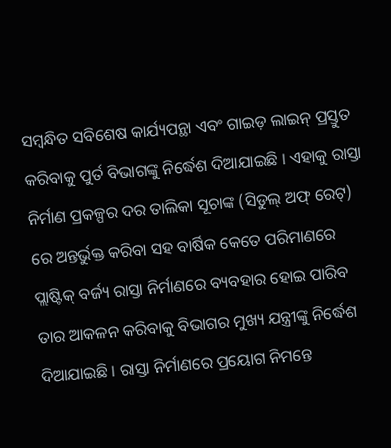ସମ୍ବନ୍ଧିତ ସବିଶେଷ କାର୍ଯ୍ୟପନ୍ଥା ଏବଂ ଗାଇଡ଼ ଲାଇନ୍ ପ୍ରସ୍ତୁତ କରିବାକୁ ପୁର୍ତ ବିଭାଗଙ୍କୁ ନିର୍ଦ୍ଧେଶ ଦିଆଯାଇଛି । ଏହାକୁ ରାସ୍ତା ନିର୍ମାଣ ପ୍ରକଳ୍ପର ଦର ତାଲିକା ସୂଚାଙ୍କ (ସିଡୁଲ୍ ଅଫ୍ ରେଟ୍) ରେ ଅନ୍ତର୍ଭୁକ୍ତ କରିବା ସହ ବାର୍ଷିକ କେତେ ପରିମାଣରେ ପ୍ଲାଷ୍ଟିକ୍ ବର୍ଜ୍ୟ ରାସ୍ତା ନିର୍ମାଣରେ ବ୍ୟବହାର ହୋଇ ପାରିବ ତାର ଆକଳନ କରିବାକୁ ବିଭାଗର ମୁଖ୍ୟ ଯନ୍ତ୍ରୀଙ୍କୁ ନିର୍ଦ୍ଧେଶ ଦିଆଯାଇଛି । ରାସ୍ତା ନିର୍ମାଣରେ ପ୍ରୟୋଗ ନିମନ୍ତେ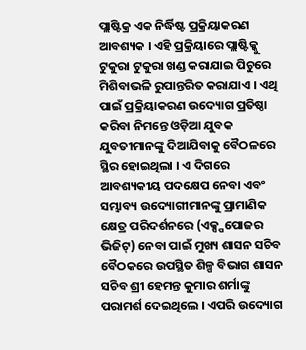ପ୍ଲାଷ୍ଟିକ୍ର ଏକ ନିର୍ଦ୍ଧିଷ୍ଟ ପ୍ରକ୍ରିୟାକରଣ ଆବଶ୍ୟକ । ଏହି ପ୍ରକ୍ରିୟାରେ ପ୍ଲାଷ୍ଟିକ୍କୁ ଟୁକୁରା ଟୁକୁରା ଖଣ୍ଡ କରାଯାଇ ପିଚୁରେ ମିଶିବାଭଳି ରୁପାନ୍ତରିତ କରାଯାଏ । ଏଥି ପାଇଁ ପ୍ରକ୍ରିୟାକରଣ ଉଦ୍ୟୋଗ ପ୍ରତିଷ୍ଠା କରିବା ନିମନ୍ତେ ଓଡ଼ିଆ ଯୁବକ ଯୁବତୀମାନଙ୍କୁ ଦିଆଯିବାକୁ ବୈଠଳରେ ସ୍ଥିର ହୋଇଥିଲା । ଏ ଦିଗରେ ଆବଶ୍ୟକୀୟ ପଦକ୍ଷେପ ନେବା ଏବଂ ସମ୍ଭାବ୍ୟ ଉଦ୍ୟୋଗୀମାନଙ୍କୁ ପ୍ରାମାଣିକ କ୍ଷେତ୍ର ପରିଦର୍ଶନରେ (ଏକ୍ସ୍ପପୋଜର ଭିଜିଟ୍) ନେବା ପାଇଁ ମୁଖ୍ୟ ଶାସନ ସଚିବ ବୈଠକରେ ଉପସ୍ଥିତ ଶିଳ୍ପ ବିଭାଗ ଶାସନ ସଚିବ ଶ୍ରୀ ହେମନ୍ତ କୁମାର ଶର୍ମାଙ୍କୁ ପରାମର୍ଶ ଦେଇଥିଲେ । ଏପରି ଉଦ୍ୟୋଗ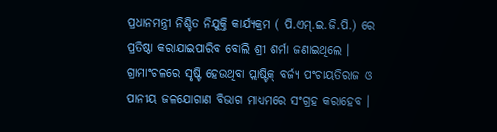ପ୍ରଧାନମନ୍ତ୍ରୀ ନିଶ୍ଚିତ ନିଯୁକ୍ତି କାର୍ଯ୍ୟକ୍ରମ ( ପି.ଏମ୍.ଇ.ଜି.ପି.) ରେ ପ୍ରତିଷ୍ଠା କରାଯାଇପାରିବ ବୋଲି ଶ୍ରୀ ଶର୍ମା ଜଣାଇଥିଲେ । ଗ୍ରାମାଂଚଳରେ ସୃଷ୍ଟି ହେଉଥିବା ପ୍ଲାଷ୍ଟିକ୍ ବର୍ଜ୍ୟ ପଂଚାୟତିରାଜ ଓ ପାନୀୟ ଜଳଯୋଗାଣ ବିଭାଗ ମାଧ୍ୟମରେ ସଂଗ୍ରହ କରାହେବ ।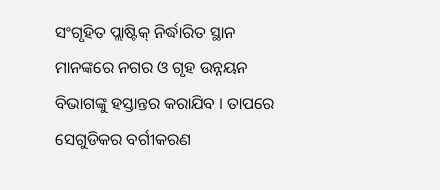ସଂଗୃହିତ ପ୍ଲାଷ୍ଟିକ୍ ନିର୍ଦ୍ଧାରିତ ସ୍ଥାନ ମାନଙ୍କରେ ନଗର ଓ ଗୃହ ଉନ୍ନୟନ ବିଭାଗଙ୍କୁ ହସ୍ତାନ୍ତର କରାଯିବ । ତାପରେ ସେଗୁଡିକର ବର୍ଗୀକରଣ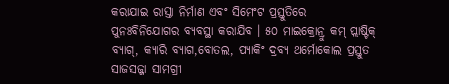କରାଯାଇ ରାସ୍ତା ନିର୍ମାଣ ଏବଂ ସିମେଂଟ ପ୍ରସ୍ତୁତିରେ ପୁନଃବିନିଯୋଗର ବ୍ୟବସ୍ଥା କରାଯିବ । ୫୦ ମାଇକ୍ରୋନ୍ରୁ କମ୍ ପ୍ଲାଷ୍ଟିକ୍ ବ୍ୟାଗ୍, କ୍ୟାରି ବ୍ୟାଗ,ବୋତଲ, ପ୍ୟାକିଂ ଦ୍ରବ୍ୟ ଥର୍ମୋକୋଲ ପ୍ରସ୍ତୁତ ସାଜସଜ୍ଜା ସାମଗ୍ରୀ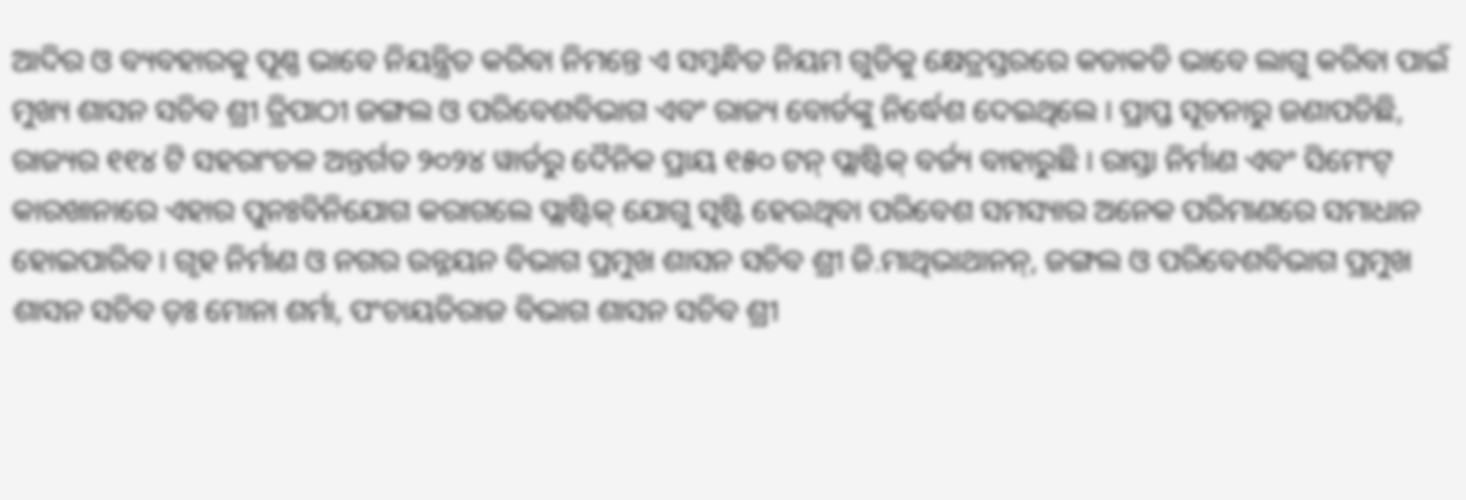ଆଦିର ଓ ବ୍ୟବହାରକୁ ପୂଣ୍ଣ ଭାବେ ନିୟନ୍ତ୍ରିତ କରିବା ନିମନ୍ତେ ଏ ସମ୍ବନ୍ଧିତ ନିୟମ ଗୁଡିକୁ କ୍ଷେତ୍ରସ୍ତରରେ କଡାକଡି ଭାବେ ଲାଗୁ କରିବା ପାଇଁ ମୁଖ୍ୟ ଶାସନ ସଚିବ ଶ୍ରୀ ତ୍ରିପାଠୀ ଜଙ୍ଗଲ ଓ ପରିବେଶବିଭାଗ ଏବଂ ରାଜ୍ୟ ବୋର୍ଡଙ୍କୁ ନିର୍ଦ୍ଧେଶ ଦେଇଥିଲେ । ପ୍ରାପ୍ତ ସୂଚନାରୁ ଜଣାପଡିଛି, ରାଜ୍ୟର ୧୧୪ ଟି ସହରାଂଚଳ ଅନ୍ତର୍ଗତ ୨୦୨୪ ୱାର୍ଡରୁ ଦୈନିକ ପ୍ରାୟ ୧୫୦ ଟନ୍ ପ୍ଲାଷ୍ଟିକ୍ ବର୍ଜ୍ୟ ବାହାରୁଛି । ରାସ୍ତା ନିର୍ମାଣ ଏବଂ ସିମେଂଟ୍ କାରଖାନାରେ ଏହାର ପୁନଃବିନିଯୋଗ କରାଗଲେ ପ୍ଲାଷ୍ଟିକ୍ ଯୋଗୁ ସୃଷ୍ଟି ହେଉଥିବା ପରିବେଶ ସମସ୍ୟାର ଅନେକ ପରିମାଣରେ ସମାଧାନ ହୋଇପାରିବ । ଗୃହ ନିର୍ମାଣ ଓ ନଗର ଉନ୍ନୟନ ବିଭାଗ ପ୍ରମୁଖ ଶାସନ ସଚିବ ଶ୍ରୀ ଜି.ମାଥିଭାଥାନନ୍, ଜଙ୍ଗଲ ଓ ପରିବେଶବିଭାଗ ପ୍ରମୁଖ ଶାସନ ସଚିବ ଡ଼ଃ ମୋନା ଶର୍ମା, ପଂଚାୟତିରାଜ ବିଭାଗ ଶାସନ ସଚିବ ଶ୍ରୀ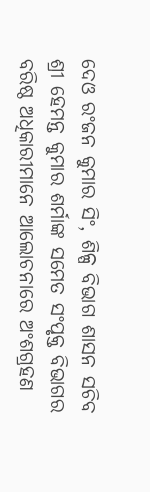ଦେଓ ରଂଜନ କୁମାର ସିଂ, ଶିଳ୍ପ ବିଭାଗ ଶାସନ ସଚିବ ଶ୍ରୀ ହେମନ୍ତ କୁମାର ଶର୍ମାଙ୍କ ସମେତ ସଂପୃକ୍ତ ବିଭାଗର ବରିଷ୍ଠ ଅଧିକାରୀମାନେ ଆଲୋଚନାରେ ଅଂଶଗ୍ରହଣ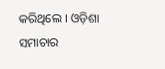କରିଥିଲେ । ଓଡ଼ିଶା ସମାଚାର